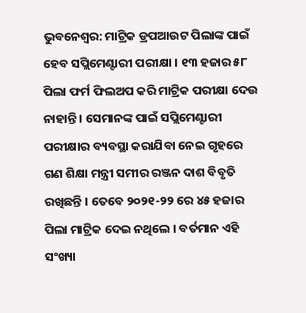ଭୁବନେଶ୍ୱର: ମାଟ୍ରିକ ଡ୍ରପଆଉଟ ପିଲାଙ୍କ ପାଇଁ ହେବ ସପ୍ଲିମେଣ୍ଟାରୀ ପରୀକ୍ଷା । ୧୩ ହଜାର ୫୮ ପିଲା ଫର୍ମ ଫିଲଅପ କରି ମାଟ୍ରିକ ପରୀକ୍ଷା ଦେଉ ନାହାନ୍ତି । ସେମାନଙ୍କ ପାଇଁ ସପ୍ଲିମେଣ୍ଟାରୀ ପରୀକ୍ଷାର ବ୍ୟବସ୍ଥା କରାଯିବା ନେଇ ଗୃହରେ ଗଣ ଶିକ୍ଷା ମନ୍ତ୍ରୀ ସମୀର ରଞ୍ଜନ ଦାଶ ବିବୃତି ରଖିଛନ୍ତି । ତେବେ ୨୦୨୧-୨୨ ରେ ୪୫ ହଜାର ପିଲା ମାଟ୍ରିକ ଦେଇ ନଥିଲେ । ବର୍ତମାନ ଏହି ସଂଖ୍ୟା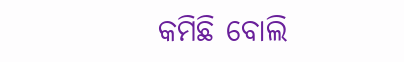କମିଛି ବୋଲି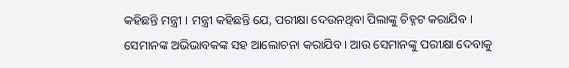କହିଛନ୍ତି ମନ୍ତ୍ରୀ । ମନ୍ତ୍ରୀ କହିଛନ୍ତି ଯେ, ପରୀକ୍ଷା ଦେଉନଥିବା ପିଲାଙ୍କୁ ଚିହ୍ନଟ କରାଯିବ । ସେମାନଙ୍କ ଅଭିଭାବକଙ୍କ ସହ ଆଲୋଚନା କରାଯିବ । ଆଉ ସେମାନଙ୍କୁ ପରୀକ୍ଷା ଦେବାକୁ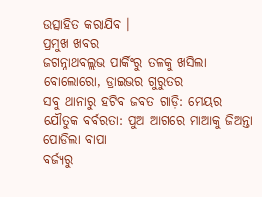ଉତ୍ସାହିତ କରାଯିବ ।
ପ୍ରମୁଖ ଖବର
ଜଗନ୍ନାଥବଲ୍ଲଭ ପାର୍କିଂରୁ ତଳକୁ ଖସିଲା ବୋଲୋରୋ, ଡ୍ରାଇଭର ଗୁରୁତର
ସବୁ ଥାନାରୁ ହଟିବ ଜବତ ଗାଡ଼ି: ମେୟର
ଯୌତୁକ ବର୍ବରତା: ପୁଅ ଆଗରେ ମାଆକୁ ଜିଅନ୍ତା ପୋଡିଲା ବାପା
ବର୍ଜ୍ୟରୁ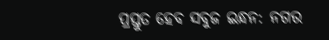ପ୍ରସ୍ତୁତ ହେବ ସବୁଜ ଇନ୍ଧନ: ନଗର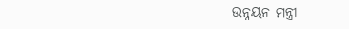ଉନ୍ନୟନ ମନ୍ତ୍ରୀ